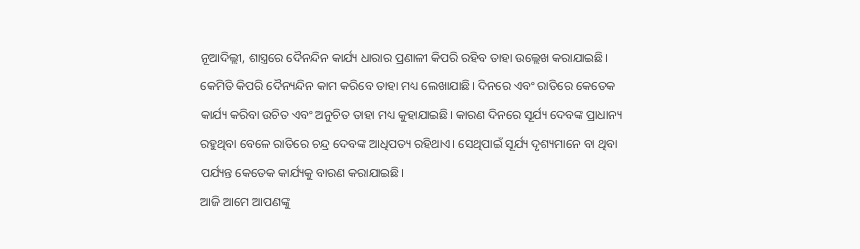ନୂଆଦିଲ୍ଲୀ, ଶାସ୍ତ୍ରରେ ଦୈନନ୍ଦିନ କାର୍ଯ୍ୟ ଧାରାର ପ୍ରଣାଳୀ କିପରି ରହିବ ତାହା ଉଲ୍ଲେଖ କରାଯାଇଛି। କେମିତି କିପରି ଦୈନ୍ୟନ୍ଦିନ କାମ କରିବେ ତାହା ମଧ୍ୟ ଲେଖାଯାଛି। ଦିନରେ ଏବଂ ରାତିରେ କେତେକ କାର୍ଯ୍ୟ କରିବା ଉଚିତ ଏବଂ ଅନୁଚିତ ତାହା ମଧ୍ୟ କୁହାଯାଇଛି। କାରଣ ଦିନରେ ସୂର୍ଯ୍ୟ ଦେବଙ୍କ ପ୍ରାଧାନ୍ୟ ରହୁଥିବା ବେଳେ ରାତିରେ ଚନ୍ଦ୍ର ଦେବଙ୍କ ଆଧିପତ୍ୟ ରହିଥାଏ। ସେଥିପାଇଁ ସୂର୍ଯ୍ୟ ଦୃଶ୍ୟମାନେ ବା ଥିବା ପର୍ଯ୍ୟନ୍ତ କେତେକ କାର୍ଯ୍ୟକୁ ବାରଣ କରାଯାଇଛି।
ଆଜି ଆମେ ଆପଣଙ୍କୁ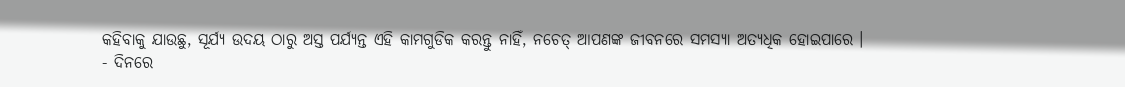କହିବାକୁ ଯାଉଛୁ, ସୂର୍ଯ୍ୟ ଉଦୟ ଠାରୁ ଅସ୍ତ ପର୍ଯ୍ୟନ୍ତ ଏହି କାମଗୁଡିକ କରନ୍ତୁ ନାହିଁ, ନଚେତ୍ ଆପଣଙ୍କ ଜୀବନରେ ସମସ୍ୟା ଅତ୍ୟଧିକ ହୋଇପାରେ ।
- ଦିନରେ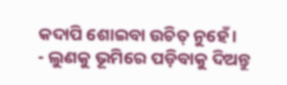କଦାପି ଶୋଇବା ଉଚିତ୍ ନୁହେଁ ।
- ଲୁଣକୁ ଭୂମିରେ ପଡ଼ିବାକୁ ଦିଅନ୍ତୁ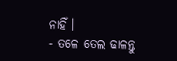ନାହିଁ ।
- ତଳେ ତେଲ ଢାଳନ୍ତୁ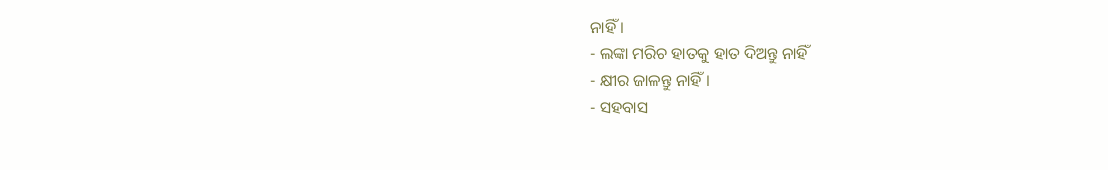ନାହିଁ ।
- ଲଙ୍କା ମରିଚ ହାତକୁ ହାତ ଦିଅନ୍ତୁ ନାହିଁ
- କ୍ଷୀର ଜାଳନ୍ତୁ ନାହିଁ ।
- ସହବାସ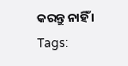କରନ୍ତୁ ନାହିଁ ।
Tags: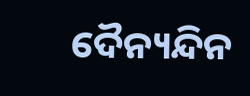ଦୈନ୍ୟନ୍ଦିନ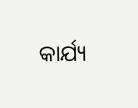କାର୍ଯ୍ୟ